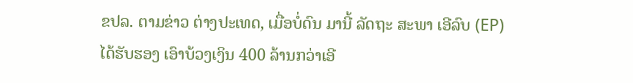ຂປລ. ຕາມຂ່າວ ຕ່າງປະເທດ, ເມື່ອບໍ່ດົນ ມານີ້ ລັດຖະ ສະພາ ເອີລົບ (EP) ໄດ້ຮັບຮອງ ເອົາບ້ວງເງິນ 400 ລ້ານກວ່າເອີ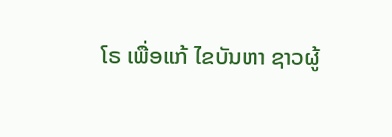ໂຣ ເພື່ອແກ້ ໄຂບັນຫາ ຊາວຜູ້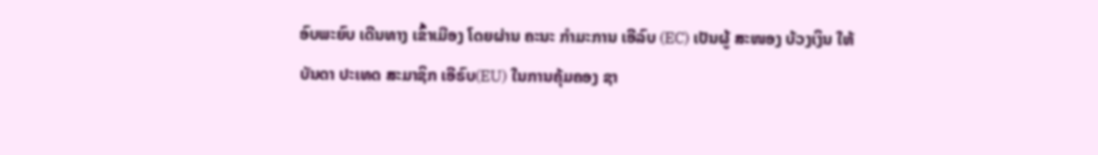ອົບພະຍົບ ເດີນທາງ ເຂົ້າເມືອງ ໂດຍຜ່ານ ຄະນະ ກຳມະການ ເອີລົບ (EC) ເປັນຜູ້ ສະໜອງ ບ້ວງເງິນ ໃຫ້ ບັນດາ ປະເທດ ສະມາຊິກ ເອີຣົບ(EU) ໃນການຄຸ້ມຄອງ ຊາ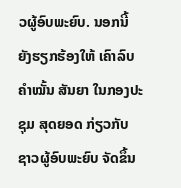ວຜູ້ອົບພະຍົບ. ນອກນີ້ ຍັງຮຽກຮ້ອງໃຫ້ ເຄົາລົບ ຄຳໝັ້ນ ສັນຍາ ໃນກອງປະຊຸມ ສຸດຍອດ ກ່ຽວກັບ ຊາວຜູ້ອົບພະຍົບ ຈັດຂຶ້ນ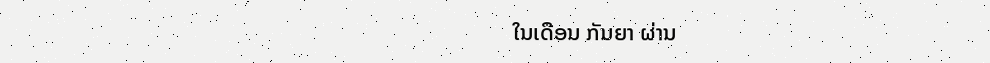ໃນເດືອນ ກັນຍາ ຜ່ານ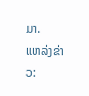ມາ.
ແຫລ່ງຂ່າວ: